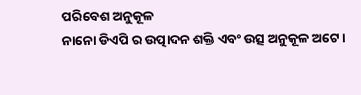ପରିବେଶ ଅନୁକୂଳ
ନାନୋ ଡିଏପି ର ଉତ୍ପାଦନ ଶକ୍ତି ଏବଂ ଉତ୍ସ ଅନୁକୂଳ ଅଟେ।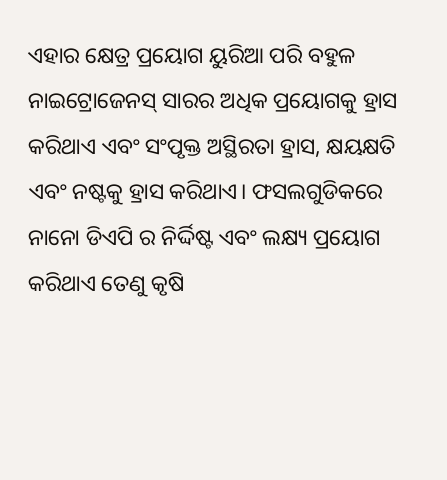ଏହାର କ୍ଷେତ୍ର ପ୍ରୟୋଗ ୟୁରିଆ ପରି ବହୁଳ ନାଇଟ୍ରୋଜେନସ୍ ସାରର ଅଧିକ ପ୍ରୟୋଗକୁ ହ୍ରାସ କରିଥାଏ ଏବଂ ସଂପୃକ୍ତ ଅସ୍ଥିରତା ହ୍ରାସ, କ୍ଷୟକ୍ଷତି ଏବଂ ନଷ୍ଟକୁ ହ୍ରାସ କରିଥାଏ। ଫସଲଗୁଡିକରେ ନାନୋ ଡିଏପି ର ନିର୍ଦ୍ଦିଷ୍ଟ ଏବଂ ଲକ୍ଷ୍ୟ ପ୍ରୟୋଗ କରିଥାଏ ତେଣୁ କୃଷି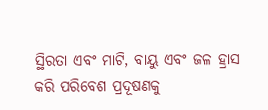ସ୍ଥିରତା ଏବଂ ମାଟି, ବାୟୁ ଏବଂ ଜଳ ହ୍ରାସ କରି ପରିବେଶ ପ୍ରଦୂଷଣକୁ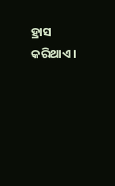ହ୍ରାସ କରିଥାଏ।